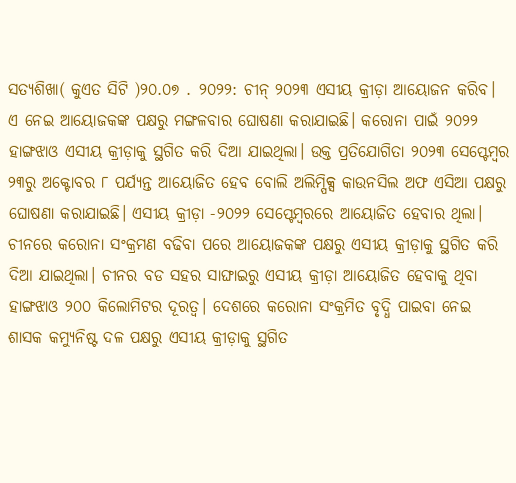ସତ୍ୟଶିଖା( କୁଏତ ସିଟି )୨୦.୦୭ . ୨୦୨୨: ଚୀନ୍ ୨୦୨୩ ଏସୀୟ କ୍ରୀଡ଼ା ଆୟୋଜନ କରିବ। ଏ ନେଇ ଆୟୋଜକଙ୍କ ପକ୍ଷରୁ ମଙ୍ଗଳବାର ଘୋଷଣା କରାଯାଇଛି। କରୋନା ପାଇଁ ୨୦୨୨ ହାଙ୍ଗଝାଓ ଏସୀୟ କ୍ରୀଡ଼ାକୁ ସ୍ଥଗିତ କରି ଦିଆ ଯାଇଥିଲା। ଉକ୍ତ ପ୍ରତିଯୋଗିତା ୨୦୨୩ ସେପ୍ଟେମ୍ବର ୨୩ରୁ ଅକ୍ଟୋବର ୮ ପର୍ଯ୍ୟନ୍ତ ଆୟୋଜିତ ହେବ ବୋଲି ଅଲିମ୍ପିକ୍ସ କାଉନସିଲ ଅଫ ଏସିଆ ପକ୍ଷରୁ ଘୋଷଣା କରାଯାଇଛି। ଏସୀୟ କ୍ରୀଡ଼ା -୨୦୨୨ ସେପ୍ଟେମ୍ବରରେ ଆୟୋଜିତ ହେବାର ଥିଲା। ଚୀନରେ କରୋନା ସଂକ୍ରମଣ ବଢିବା ପରେ ଆୟୋଜକଙ୍କ ପକ୍ଷରୁ ଏସୀୟ କ୍ରୀଡ଼ାକୁ ସ୍ଥଗିତ କରି ଦିଆ ଯାଇଥିଲା। ଚୀନର ବଡ ସହର ସାଙ୍ଘାଇରୁ ଏସୀୟ କ୍ରୀଡ଼ା ଆୟୋଜିତ ହେବାକୁ ଥିବା ହାଙ୍ଗଝାଓ ୨୦୦ କିଲୋମିଟର ଦୂରତ୍ବ। ଦେଶରେ କରୋନା ସଂକ୍ରମିତ ବୃଦ୍ଧି ପାଇବା ନେଇ ଶାସକ କମ୍ୟୁନିଷ୍ଟ ଦଳ ପକ୍ଷରୁ ଏସୀୟ କ୍ରୀଡ଼ାକୁ ସ୍ଥଗିତ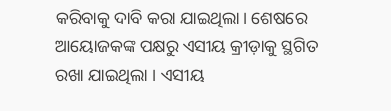କରିବାକୁ ଦାବି କରା ଯାଇଥିଲା। ଶେଷରେ ଆୟୋଜକଙ୍କ ପକ୍ଷରୁ ଏସୀୟ କ୍ରୀଡ଼ାକୁ ସ୍ଥଗିତ ରଖା ଯାଇଥିଲା । ଏସୀୟ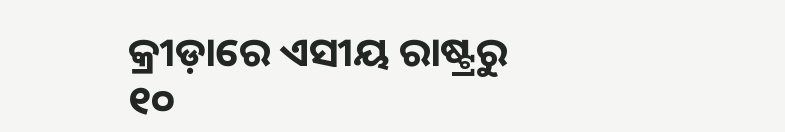କ୍ରୀଡ଼ାରେ ଏସୀୟ ରାଷ୍ଟ୍ରରୁ ୧୦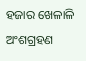ହଜାର ଖେଳାଳି ଅଂଶଗ୍ରହଣ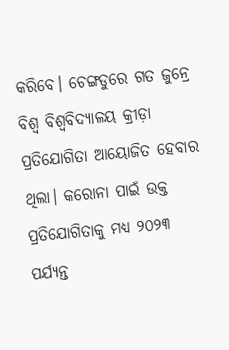କରିବେ। ଚେଙ୍ଗଡୁରେ ଗତ ଜୁନ୍ରେ ବିଶ୍ବ ବିଶ୍ବବିଦ୍ୟାଳୟ କ୍ରୀଡ଼ା ପ୍ରତିଯୋଗିତା ଆୟୋଜିତ ହେବାର ଥିଲା। କରୋନା ପାଇଁ ଉକ୍ତ ପ୍ରତିଯୋଗିତାକୁ ମଧ୍ୟ ୨୦୨୩ ପର୍ଯ୍ୟନ୍ତ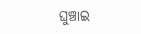ଘୁଞ୍ଚାଇ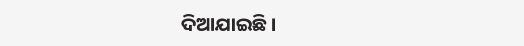ଦିଆଯାଇଛି।